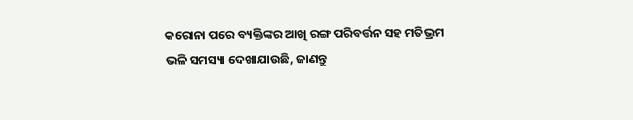କରୋନା ପରେ ବ୍ୟକ୍ତିଙ୍କର ଆଖି ରଙ୍ଗ ପରିବର୍ତ୍ତନ ସହ ମତିଭ୍ରମ ଭଳି ସମସ୍ୟା ଦେଖାଯାଉଛି, ଜାଣନ୍ତୁ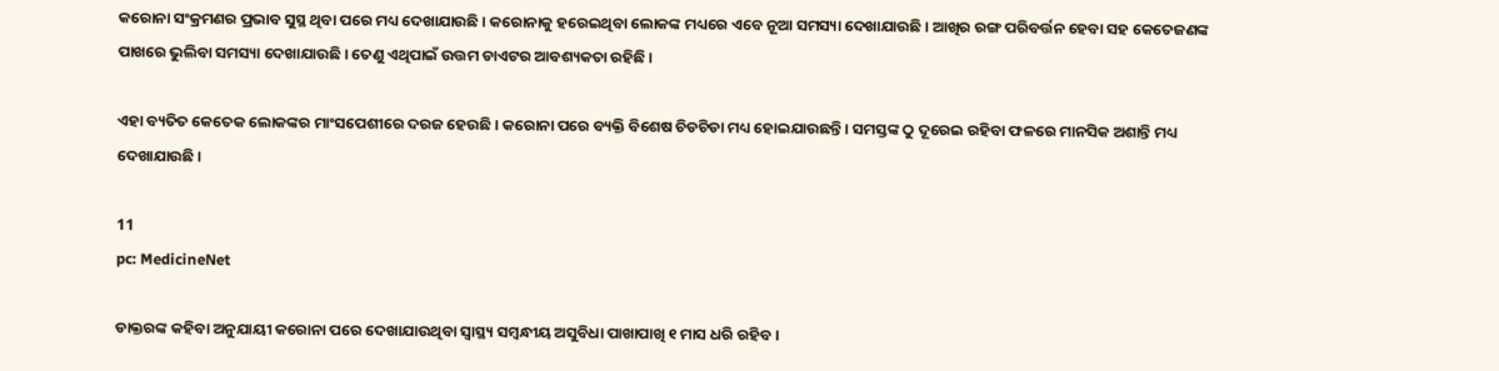କରୋନା ସଂକ୍ରମଣର ପ୍ରଭାବ ସୁସ୍ଥ ଥିବା ପରେ ମଧ୍ୟ ଦେଖାଯାଉଛି । କରୋନାକୁ ହରେଇଥିବା ଲୋକଙ୍କ ମଧ୍ୟରେ ଏବେ ନୂଆ ସମସ୍ୟା ଦେଖାଯାଉଛି । ଆଖିର ରଙ୍ଗ ପରିବର୍ତ୍ତନ ହେବା ସହ କେତେଜଣଙ୍କ ପାଖରେ ଭୁଲିବା ସମସ୍ୟା ଦେଖାଯାଉଛି । ତେଣୁ ଏଥିପାଇଁ ଉତ୍ତମ ଡାଏଟର ଆବଶ୍ୟକତା ରହିଛି ।

ଏହା ବ୍ୟତିତ କେତେକ ଲୋକଙ୍କର ମାଂସପେଶୀରେ ଦରଜ ହେଉଛି । କରୋନା ପରେ ବ୍ୟକ୍ତି ବିଶେଷ ଚିଡଚିଡା ମଧ୍ୟ ହୋଇଯାଉଛନ୍ତି । ସମସ୍ତଙ୍କ ଠୁ ଦୂରେଇ ରହିବା ଫଳରେ ମାନସିକ ଅଶାନ୍ତି ମଧ୍ୟ ଦେଖାଯାଉଛି ।

11
pc: MedicineNet

ଡାକ୍ତରଙ୍କ କହିବା ଅନୁଯାୟୀ କରୋନା ପରେ ଦେଖାଯାଉଥିବା ସ୍ୱାସ୍ଥ୍ୟ ସମ୍ବନ୍ଧୀୟ ଅସୁବିଧା ପାଖାପାଖି ୧ ମାସ ଧରି ରହିବ ।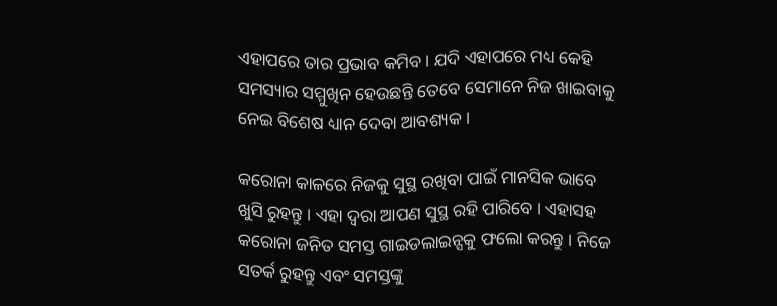ଏହାପରେ ତାର ପ୍ରଭାବ କମିବ । ଯଦି ଏହାପରେ ମଧ୍ୟ କେହି ସମସ୍ୟାର ସମ୍ମୁଖିନ ହେଉଛନ୍ତି ତେବେ ସେମାନେ ନିଜ ଖାଇବାକୁ ନେଇ ବିଶେଷ ଧ୍ୟାନ ଦେବା ଆବଶ୍ୟକ ।

କରୋନା କାଳରେ ନିଜକୁ ସୁସ୍ଥ ରଖିବା ପାଇଁ ମାନସିକ ଭାବେ ଖୁସି ରୁହନ୍ତୁ । ଏହା ଦ୍ୱରା ଆପଣ ସୁସ୍ଥ ରହି ପାରିବେ । ଏହାସହ କରୋନା ଜନିତ ସମସ୍ତ ଗାଇଡଲାଇନ୍ସକୁ ଫଲୋ କରନ୍ତୁ । ନିଜେ ସତର୍କ ରୁହନ୍ତୁ ଏବଂ ସମସ୍ତଙ୍କୁ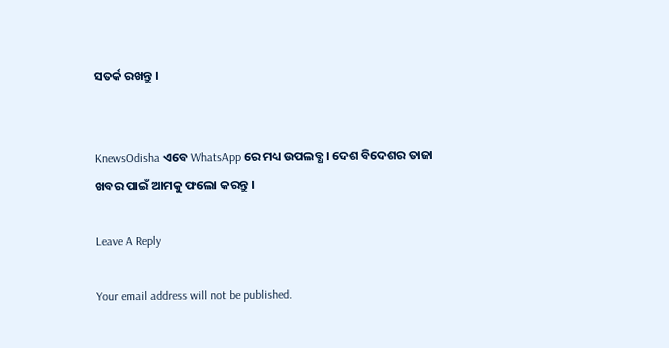ସତର୍କ ରଖନ୍ତୁ ।


KnewsOdisha ଏବେ WhatsApp ରେ ମଧ୍ୟ ଉପଲବ୍ଧ । ଦେଶ ବିଦେଶର ତାଜା ଖବର ପାଇଁ ଆମକୁ ଫଲୋ କରନ୍ତୁ ।

Leave A Reply

Your email address will not be published.